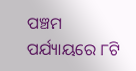ପଞ୍ଚମ ପର୍ଯ୍ୟାୟରେ ୮ଟି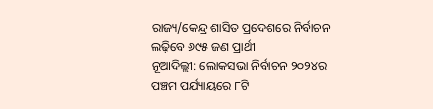ରାଜ୍ୟ/କେନ୍ଦ୍ର ଶାସିତ ପ୍ରଦେଶରେ ନିର୍ବାଚନ ଲଢ଼ିବେ ୬୯୫ ଜଣ ପ୍ରାର୍ଥୀ
ନୂଆଦିଲ୍ଲୀ: ଲୋକସଭା ନିର୍ବାଚନ ୨୦୨୪ର ପଞ୍ଚମ ପର୍ଯ୍ୟାୟରେ ୮ଟି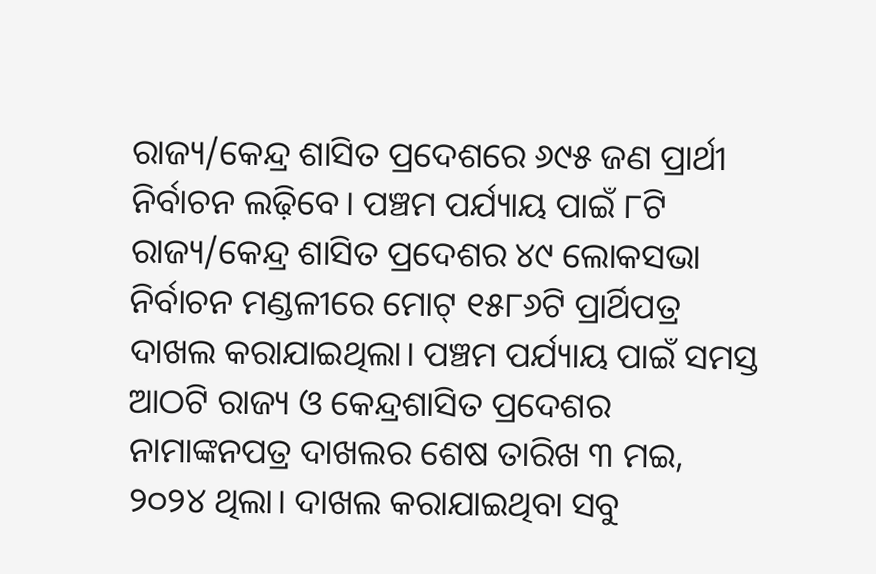ରାଜ୍ୟ/କେନ୍ଦ୍ର ଶାସିତ ପ୍ରଦେଶରେ ୬୯୫ ଜଣ ପ୍ରାର୍ଥୀ ନିର୍ବାଚନ ଲଢ଼ିବେ। ପଞ୍ଚମ ପର୍ଯ୍ୟାୟ ପାଇଁ ୮ଟି ରାଜ୍ୟ/କେନ୍ଦ୍ର ଶାସିତ ପ୍ରଦେଶର ୪୯ ଲୋକସଭା ନିର୍ବାଚନ ମଣ୍ଡଳୀରେ ମୋଟ୍ ୧୫୮୬ଟି ପ୍ରାର୍ଥିପତ୍ର ଦାଖଲ କରାଯାଇଥିଲା। ପଞ୍ଚମ ପର୍ଯ୍ୟାୟ ପାଇଁ ସମସ୍ତ ଆଠଟି ରାଜ୍ୟ ଓ କେନ୍ଦ୍ରଶାସିତ ପ୍ରଦେଶର ନାମାଙ୍କନପତ୍ର ଦାଖଲର ଶେଷ ତାରିଖ ୩ ମଇ, ୨୦୨୪ ଥିଲା। ଦାଖଲ କରାଯାଇଥିବା ସବୁ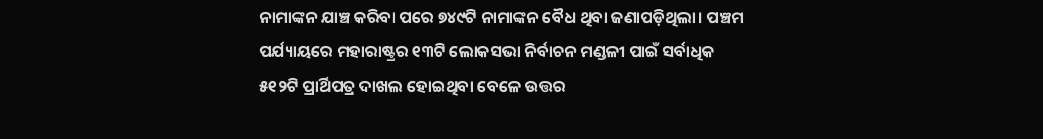ନାମାଙ୍କନ ଯାଞ୍ଚ କରିବା ପରେ ୭୪୯ଟି ନାମାଙ୍କନ ବୈଧ ଥିବା ଜଣାପଡ଼ିଥିଲା। ପଞ୍ଚମ ପର୍ଯ୍ୟାୟରେ ମହାରାଷ୍ଟ୍ରର ୧୩ଟି ଲୋକସଭା ନିର୍ବାଚନ ମଣ୍ଡଳୀ ପାଇଁ ସର୍ବାଧିକ ୫୧୨ଟି ପ୍ରାର୍ଥିପତ୍ର ଦାଖଲ ହୋଇଥିବା ବେଳେ ଉତ୍ତର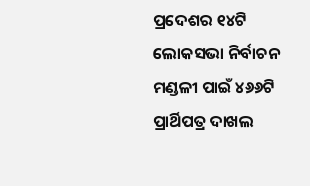ପ୍ରଦେଶର ୧୪ଟି ଲୋକସଭା ନିର୍ବାଚନ ମଣ୍ଡଳୀ ପାଇଁ ୪୬୬ଟି ପ୍ରାର୍ଥିପତ୍ର ଦାଖଲ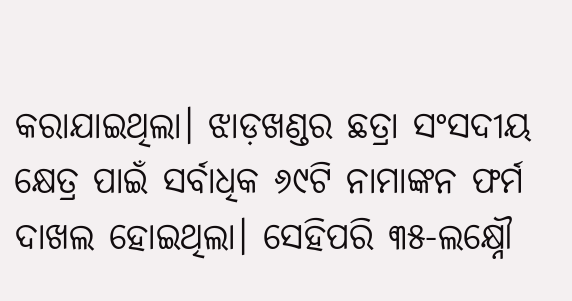କରାଯାଇଥିଲା। ଝାଡ଼ଖଣ୍ଡର ଛତ୍ରା ସଂସଦୀୟ କ୍ଷେତ୍ର ପାଇଁ ସର୍ବାଧିକ ୬୯ଟି ନାମାଙ୍କନ ଫର୍ମ ଦାଖଲ ହୋଇଥିଲା। ସେହିପରି ୩୫-ଲକ୍ଷ୍ନୌ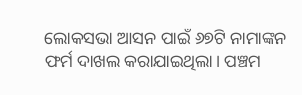ଲୋକସଭା ଆସନ ପାଇଁ ୬୭ଟି ନାମାଙ୍କନ ଫର୍ମ ଦାଖଲ କରାଯାଇଥିଲା। ପଞ୍ଚମ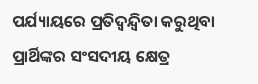ପର୍ଯ୍ୟାୟରେ ପ୍ରତିଦ୍ୱନ୍ଦ୍ୱିତା କରୁଥିବା ପ୍ରାର୍ଥିଙ୍କର ସଂସଦୀୟ କ୍ଷେତ୍ର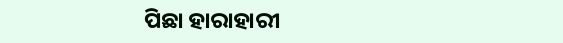ପିଛା ହାରାହାରୀ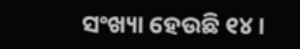ସଂଖ୍ୟା ହେଉଛି ୧୪।